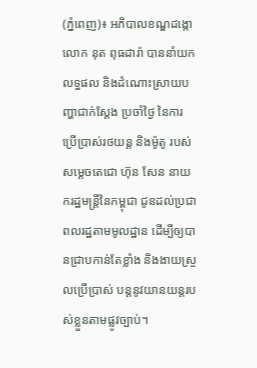(ភ្នំពេញ)៖ អភិបាលខណ្ឌដង្កោ លោក នុត ពុធដារ៉ា បាននាំយកលទ្ធផល និងដំណោះស្រាយបញ្ហាជាក់ស្តែង ប្រចាំថ្ងៃ នៃការប្រើប្រាស់រថយន្ត និងម៉ូតូ របស់សម្តេចតេជោ ហ៊ុន សែន នាយករដ្ឋមន្រ្តីនៃកម្ពុជា ជូនដល់ប្រជាពលរដ្ឋតាមមូលដ្ឋាន ដើម្បីឲ្យបានជ្រាបកាន់តែខ្លាំង និងងាយស្រួលប្រើប្រាស់ បន្តនូវយានយន្តរបស់ខ្លួនតាមផ្លូវច្បាប់។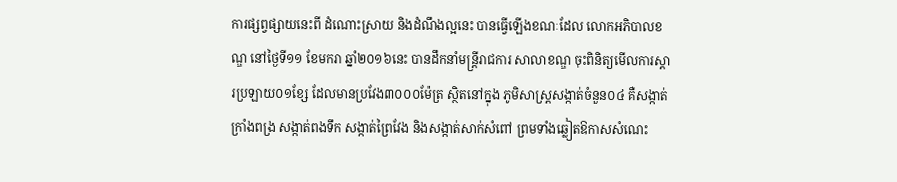ការផ្សព្វផ្សាយនេះពី ដំណោះស្រាយ និងដំណឹងល្អនេះ បានធ្វើឡើងខណៈដែល លោកអភិបាលខណ្ឌ នៅថ្ងៃទី១១ ខែមករា ឆ្នាំ២០១៦នេះ បានដឹកនាំមន្ត្រីរាជការ សាលាខណ្ឌ ចុះពិនិត្យមើលការស្តារប្រឡាយ០១ខ្សែ ដែលមានប្រវែង៣០០០ម៉ែត្រ ស្ថិតនៅក្នុង ភូមិសាស្ត្រសង្កាត់ចំនួន០៤ គឺសង្កាត់ក្រាំងពង្រ សង្កាត់ពងទឹក សង្កាត់ព្រៃវែង និងសង្កាត់សាក់សំពៅ ព្រមទាំងឆ្លៀតឱកាសសំណេះ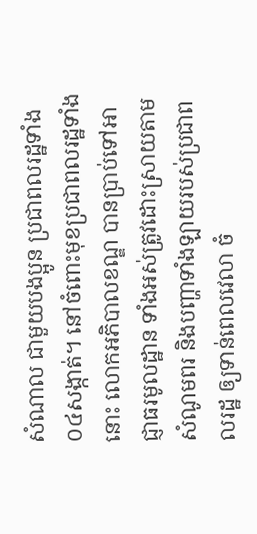សំណាល ជាមួយបងប្អូន ប្រជាពលរដ្ឋទាំង០៤សង្កាត់។ នៅចំពោះមុខប្រជាពលរដ្ឋទាំងនោះ លោកអភិបាលខណ្ឌ បានប្រាប់ទៅអាជ្ញាធរមូលដ្ឋាន ទាំងអស់ត្រូវដោះស្រាយតាមសំណូមពរ និងបញ្ហាទាំងឡាយរបស់ប្រជាពលរដ្ឋ ឲ្យទាន់ពេលវេលា ចំ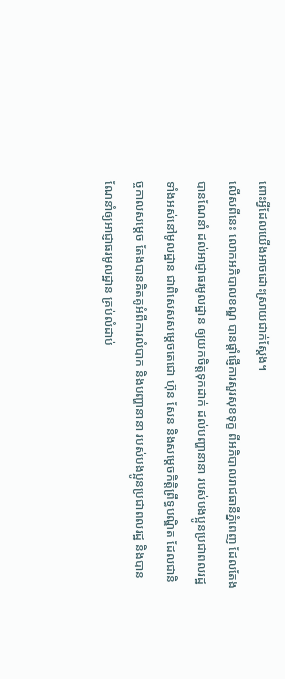ពោះអ្វីដែលយើងអាចដោះស្រាយជាក់ស្តែង។
លើសពីនេះ លោកអភិបាលខណ្ឌ បានផ្តាំផ្ញើការសួរសុខទុក្ខ ពីអភិបាលរាជធានីភ្នំពេញ ដែលតែងបានណែនាំ ដល់អាជ្ញាធរមូលដ្ឋាន ឲ្យយកចិត្តទុកដាក់ ដល់បញ្ហានានា របស់បងប្អូនប្រជាពលរដ្ឋទាំងអស់នៅមូលដ្ឋាន ជាពិសេសសម្តេចតេជោ ហ៊ុន សែន និងសម្តេចកិត្តិព្រឹទ្ធបណ្ឌិត ដែលជានិច្ចកាលសម្តេច តែងបានគិតគូអំពីការលំបាក និងបញ្ហានានា របស់បងប្អូនប្រជាពលរដ្ឋ និងបានណែនាំឲ្យអាជ្ញាធរមូលដ្ឋាន គ្រប់លំដាប់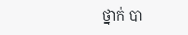ថ្នាក់ បា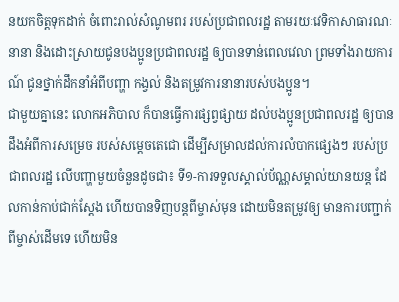នយកចិត្តទុកដាក់ ចំពោះរាល់សំណូមពរ របស់ប្រជាពលរដ្ឋ តាមរយៈវេទិកាសាធារណៈនានា និងដោះស្រាយជូនបងប្អូនប្រជាពលរដ្ឋ ឲ្យបានទាន់ពេលវេលា ព្រមទាំងរាយការណ៍ ជូនថ្នាក់ដឹកនាំអំពីបញ្ហា កង្វល់ និងតម្រូវការនានារបស់បងប្អូន។
ជាមួយគ្នានេះ លោកអភិបាល ក៏បានធ្វើការផ្សព្វផ្សាយ ដល់បងប្អូនប្រជាពលរដ្ឋ ឲ្យបានដឹងអំពីការសម្រេច របស់សម្តេចតេជោ ដើម្បីសម្រាលដល់ការលំបាកផ្សេងៗ របស់ប្រជាពលរដ្ឋ លើបញ្ហាមួយចំនួនដូចជា៖ ទី១-ការទទួលស្គាល់ប័ណ្ណសម្គាល់យានយន្ត ដែលកាន់កាប់ជាក់ស្តែង ហើយបានទិញបន្តពីម្ចាស់មុន ដោយមិនតម្រូវឲ្យ មានការបញ្ជាក់ពីម្ចាស់ដើមទេ ហើយមិន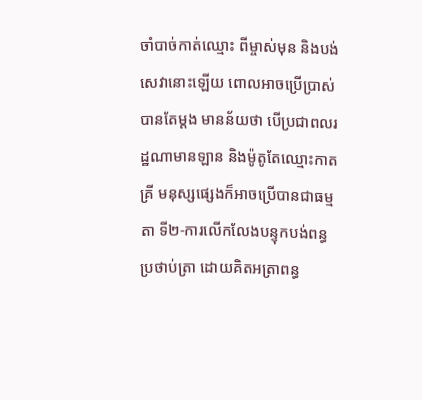ចាំបាច់កាត់ឈ្មោះ ពីម្ចាស់មុន និងបង់សេវានោះឡើយ ពោលអាចប្រើប្រាស់បានតែម្តង មានន័យថា បើប្រជាពលរដ្ឋណាមានឡាន និងម៉ូតូតែឈ្មោះកាតគ្រី មនុស្សផ្សេងក៏អាចប្រើបានជាធម្មតា ទី២-ការលើកលែងបន្ទុកបង់ពន្ធប្រថាប់ត្រា ដោយគិតអត្រាពន្ធ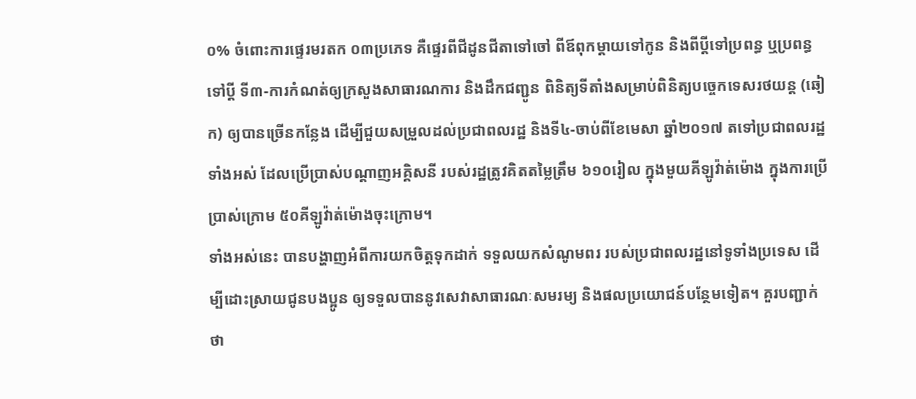០% ចំពោះការផ្ទេរមរតក ០៣ប្រភេទ គឺផ្ទេរពីជីដូនជីតាទៅចៅ ពីឪពុកម្តាយទៅកូន និងពីប្តីទៅប្រពន្ធ ឬប្រពន្ធ ទៅប្តី ទី៣-ការកំណត់ឲ្យក្រសួងសាធារណការ និងដឹកជញ្ជូន ពិនិត្យទីតាំងសម្រាប់ពិនិត្យបច្ចេកទេសរថយន្ត (ឆៀក) ឲ្យបានច្រើនកន្លែង ដើម្បីជួយសម្រួលដល់ប្រជាពលរដ្ឋ និងទី៤-ចាប់ពីខែមេសា ឆ្នាំ២០១៧ តទៅប្រជាពលរដ្ឋទាំងអស់ ដែលប្រើប្រាស់បណ្តាញអគ្គិសនី របស់រដ្ឋត្រូវគិតតម្លៃត្រឹម ៦១០រៀល ក្នុងមួយគីឡូវ៉ាត់ម៉ោង ក្នុងការប្រើប្រាស់ក្រោម ៥០គីឡូវ៉ាត់ម៉ោងចុះក្រោម។
ទាំងអស់នេះ បានបង្ហាញអំពីការយកចិត្តទុកដាក់ ទទួលយកសំណូមពរ របស់ប្រជាពលរដ្ឋនៅទូទាំងប្រទេស ដើម្បីដោះស្រាយជូនបងប្អូន ឲ្យទទួលបាននូវសេវាសាធារណៈសមរម្យ និងផលប្រយោជន៍បន្ថែមទៀត។ គួរបញ្ជាក់ថា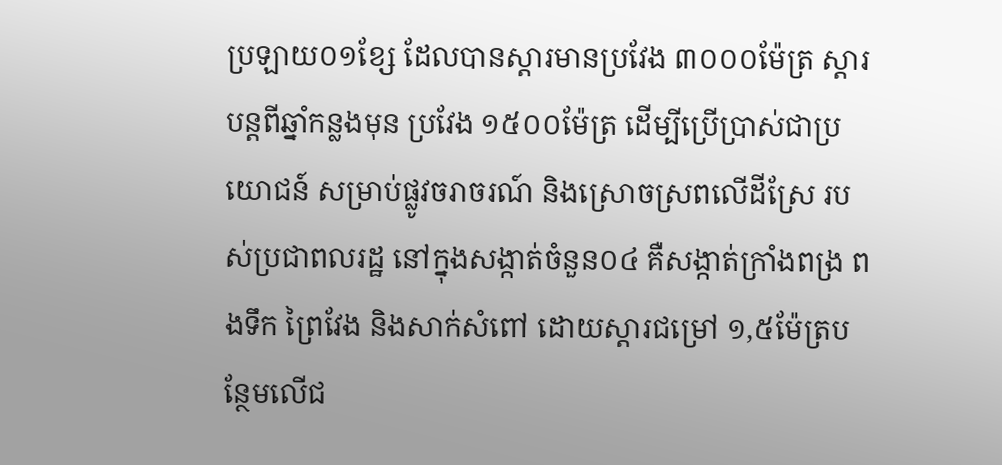ប្រឡាយ០១ខែ្ស ដែលបានស្តារមានប្រវែង ៣០០០ម៉ែត្រ ស្តារបន្តពីឆ្នាំកន្លងមុន ប្រវែង ១៥០០ម៉ែត្រ ដើម្បីប្រើប្រាស់ជាប្រយោជន៍ សម្រាប់ផ្លូវចរាចរណ៍ និងស្រោចស្រពលើដីស្រែ របស់ប្រជាពលរដ្ឋ នៅក្នុងសង្កាត់ចំនួន០៤ គឺសង្កាត់ក្រាំងពង្រ ពងទឹក ព្រៃវែង និងសាក់សំពៅ ដោយស្តារជម្រៅ ១,៥ម៉ែត្របន្ថែមលើជ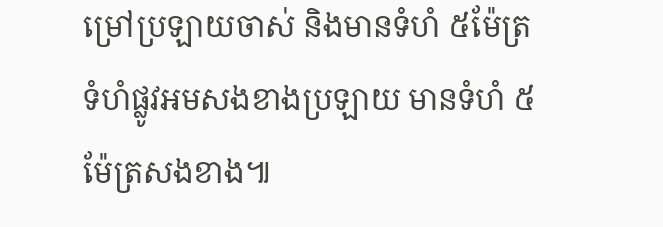ម្រៅប្រឡាយចាស់ និងមានទំហំ ៥ម៉ែត្រ ទំហំផ្លូវអមសងខាងប្រឡាយ មានទំហំ ៥ម៉ែត្រសងខាង៕